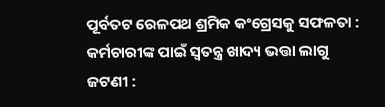ପୂର୍ବତଟ ରେଳପଥ ଶ୍ରମିକ କଂଗ୍ରେସକୁ ସଫଳତା : କର୍ମଚାରୀଙ୍କ ପାଇଁ ସ୍ୱତନ୍ତ୍ର ଖାଦ୍ୟ ଭତ୍ତା ଲାଗୁ
ଜଟଣୀ :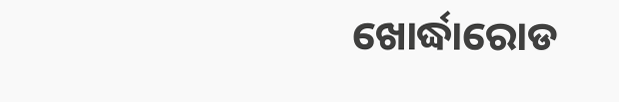ଖୋର୍ଦ୍ଧାରୋଡ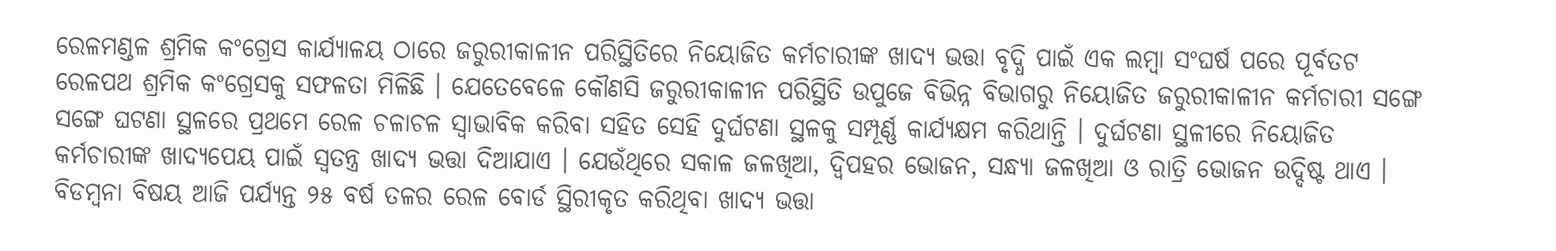ରେଳମଣ୍ଡଳ ଶ୍ରମିକ କଂଗ୍ରେସ କାର୍ଯ୍ୟାଳୟ ଠାରେ ଜରୁରୀକାଳୀନ ପରିସ୍ଥିତିରେ ନିୟୋଜିତ କର୍ମଚାରୀଙ୍କ ଖାଦ୍ୟ ଭତ୍ତା ବୃଦ୍ଧି ପାଇଁ ଏକ ଲମ୍ବା ସଂଘର୍ଷ ପରେ ପୂର୍ବତଟ ରେଳପଥ ଶ୍ରମିକ କଂଗ୍ରେସକୁ ସଫଳତା ମିଳିଛି । ଯେତେବେଳେ କୌଣସି ଜରୁରୀକାଳୀନ ପରିସ୍ଥିତି ଉପୁଜେ ବିଭିନ୍ନ ବିଭାଗରୁ ନିୟୋଜିତ ଜରୁରୀକାଳୀନ କର୍ମଚାରୀ ସଙ୍ଗେ ସଙ୍ଗେ ଘଟଣା ସ୍ଥଳରେ ପ୍ରଥମେ ରେଳ ଚଳାଚଳ ସ୍ୱାଭାବିକ କରିବା ସହିତ ସେହି ଦୁର୍ଘଟଣା ସ୍ଥଳକୁ ସମ୍ପୂର୍ଣ୍ଣ କାର୍ଯ୍ୟକ୍ଷମ କରିଥାନ୍ତି । ଦୁର୍ଘଟଣା ସ୍ଥଳୀରେ ନିୟୋଜିତ କର୍ମଚାରୀଙ୍କ ଖାଦ୍ୟପେୟ ପାଇଁ ସ୍ୱତନ୍ତ୍ର ଖାଦ୍ୟ ଭତ୍ତା ଦିଆଯାଏ । ଯେଉଁଥିରେ ସକାଳ ଜଳଖିଆ, ଦ୍ୱିପହର ଭୋଜନ, ସନ୍ଧ୍ୟା ଜଳଖିଆ ଓ ରାତ୍ରି ଭୋଜନ ଉଦ୍ଦିଷ୍ଟ ଥାଏ ।
ବିଡମ୍ବନା ବିଷୟ ଆଜି ପର୍ଯ୍ୟନ୍ତ ୨୫ ବର୍ଷ ତଳର ରେଳ ବୋର୍ଡ ସ୍ଥିରୀକୃତ କରିଥିବା ଖାଦ୍ୟ ଭତ୍ତା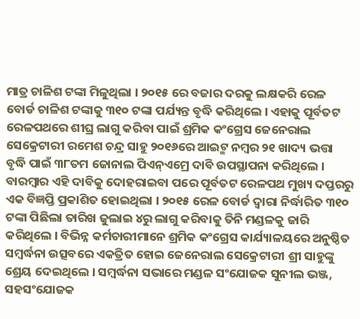ମାତ୍ର ଚାଳିଶ ଟଙ୍କା ମିଳୁଥିଲା । ୨୦୧୫ ରେ ବଜାର ଦରକୁ ଲକ୍ଷକରି ରେଳ ବୋର୍ଡ ଚାଳିଶ ଟଙ୍କାକୁ ୩୧୦ ଟଙ୍କା ପର୍ଯ୍ୟନ୍ତ ବୃଦ୍ଧି କରିଥିଲେ । ଏହାକୁ ପୂର୍ବତଟ ରେଳପଥରେ ଶୀଘ୍ର ଲାଗୁ କରିବା ପାଇଁ ଶ୍ରମିକ କଂଗ୍ରେସ ଜେନେରାଲ ସେକ୍ରେଟାରୀ ରମେଶ ଚନ୍ଦ୍ର ସାହୁ ୨୦୧୬ରେ ଆଇଟ୍ମ ନମ୍ୱର ୨୧ ଖାଦ୍ୟ ଭତ୍ତା ବୃଦ୍ଧି ପାଇଁ ୩୮ତମ ଜୋନାଲ ପିଏନ୍ଏମ୍ରେ ଦାବି ଉପସ୍ଥାପନା କରିଥିଲେ । ବାରମ୍ବାର ଏହି ଦାବିକୁ ଦୋହରାଇବା ପରେ ପୂର୍ବତଟ ରେଳପଥ ମୁଖ୍ୟ ଦପ୍ତରରୁ ଏକ ବିଜ୍ଞପ୍ତି ପ୍ରକାଶିତ ହୋଇଥିଲା । ୨୦୧୫ ରେଳ ବୋର୍ଡ ଦ୍ୱାରା ନିର୍ଦ୍ଧାରିତ ୩୧୦ ଟଙ୍କା ପିଛିଲା ତାରିଖ ଜୁଲାଇ ୪ରୁ ଲାଗୁ କରିବାକୁ ତିନି ମଣ୍ଡଳକୁ ଜାରି କରିଥିଲେ । ବିଭିନ୍ନ କର୍ମଚାରୀମାନେ ଶ୍ରମିକ କଂଗ୍ରେସ କାର୍ଯ୍ୟାଳୟରେ ଅନୁଷ୍ଠିତ ସମ୍ବର୍ଦ୍ଧନା ଉତ୍ସବରେ ଏକତ୍ରିତ ହୋଇ ଜେନେରାଲ ସେକ୍ରେଟାରୀ ଶ୍ରୀ ସାହୁଙ୍କୁ ଶ୍ରେୟ ଦେଇଥିଲେ । ସମ୍ବର୍ଦ୍ଧନା ସଭାରେ ମଣ୍ଡଳ ସଂଯୋଜକ ସୁନୀଲ ଭଞ୍ଜ, ସହସଂଯୋଜକ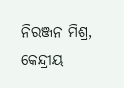ନିରଞ୍ଜନ ମିଶ୍ର, କେନ୍ଦ୍ରୀୟ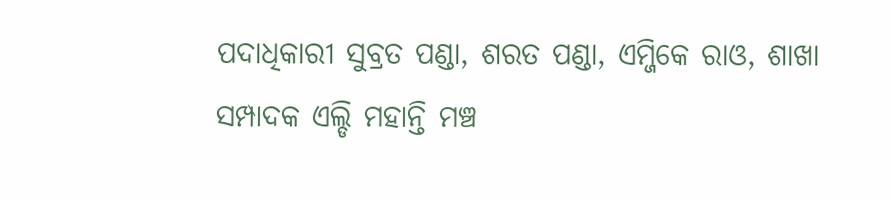ପଦାଧିକାରୀ ସୁବ୍ରତ ପଣ୍ଡା, ଶରତ ପଣ୍ଡା, ଏମ୍ଜିକେ ରାଓ, ଶାଖା ସମ୍ପାଦକ ଏଲ୍ଡି ମହାନ୍ତି ମଞ୍ଚ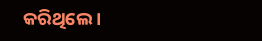କରିଥିଲେ ।